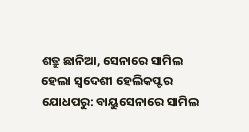ଶତ୍ରୁ ଛାନିଆ, ସେନାରେ ସାମିଲ ହେଲା ସ୍ୱଦେଶୀ ହେଲିକପ୍ଟର
ଯୋଧପରୁ: ବାୟୁସେନାରେ ସାମିଲ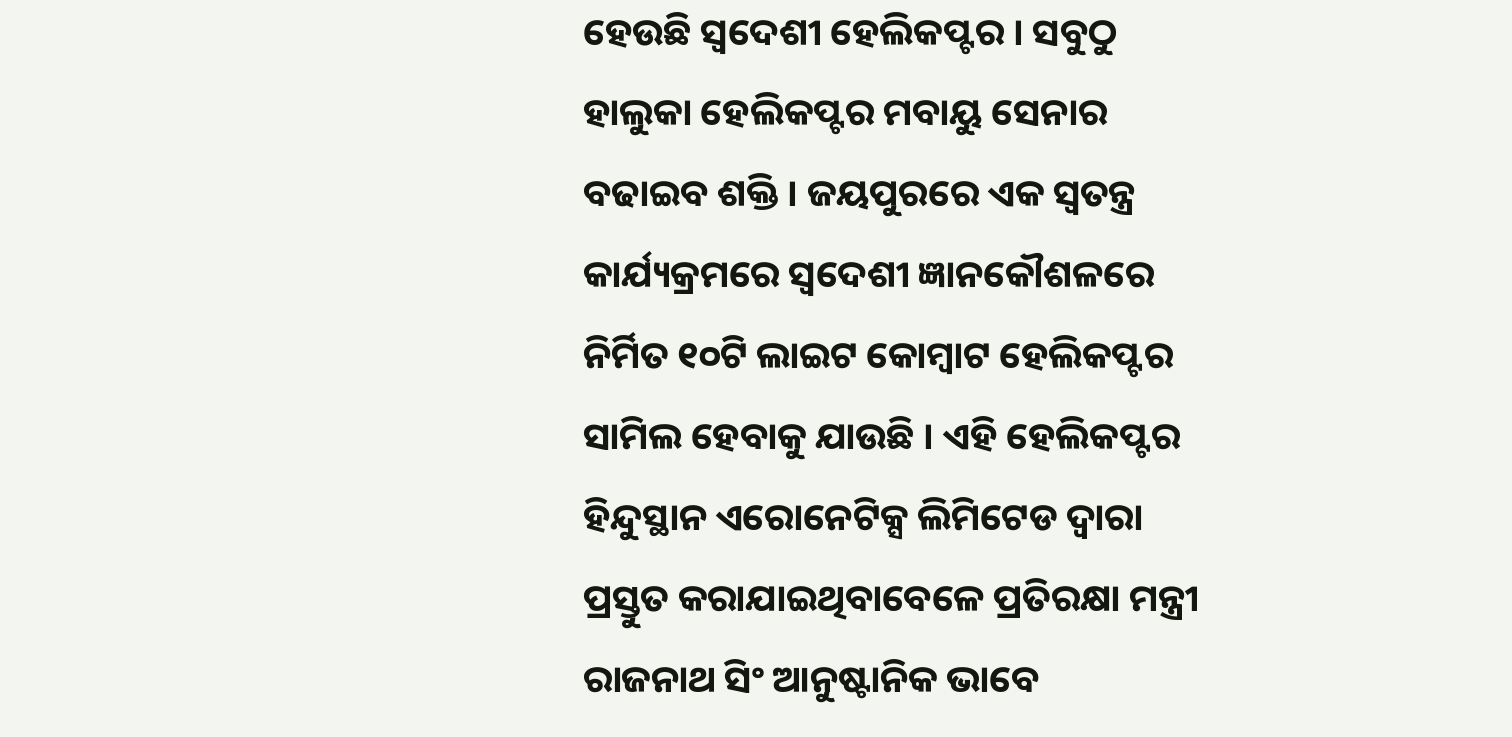ହେଉଛି ସ୍ୱଦେଶୀ ହେଲିକପ୍ଟର । ସବୁଠୁ ହାଲୁକା ହେଲିକପ୍ଟର ମବାୟୁ ସେନାର ବଢାଇବ ଶକ୍ତି । ଜୟପୁରରେ ଏକ ସ୍ବତନ୍ତ୍ର କାର୍ଯ୍ୟକ୍ରମରେ ସ୍ବଦେଶୀ ଜ୍ଞାନକୌଶଳରେ ନିର୍ମିତ ୧୦ଟି ଲାଇଟ କୋମ୍ବାଟ ହେଲିକପ୍ଟର ସାମିଲ ହେବାକୁ ଯାଉଛି । ଏହି ହେଲିକପ୍ଟର ହିନ୍ଦୁସ୍ଥାନ ଏରୋନେଟିକ୍ସ ଲିମିଟେଡ ଦ୍ବାରା ପ୍ରସ୍ତୁତ କରାଯାଇଥିବାବେଳେ ପ୍ରତିରକ୍ଷା ମନ୍ତ୍ରୀ ରାଜନାଥ ସିଂ ଆନୁଷ୍ଟାନିକ ଭାବେ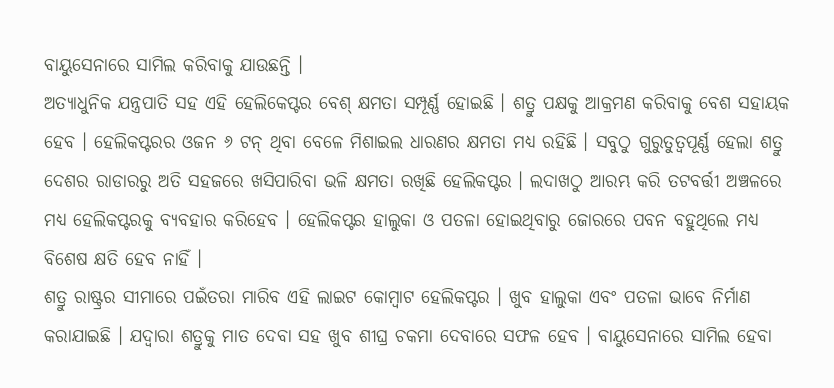ବାୟୁସେନାରେ ସାମିଲ କରିବାକୁ ଯାଉଛନ୍ତି ।
ଅତ୍ୟାଧୁନିକ ଯନ୍ତ୍ରପାତି ସହ ଏହି ହେଲିକେପ୍ଟର ବେଶ୍ କ୍ଷମତା ସମ୍ପୂର୍ଣ୍ଣ ହୋଇଛି । ଶତ୍ରୁ ପକ୍ଷକୁ ଆକ୍ରମଣ କରିବାକୁ ବେଶ ସହାୟକ ହେବ । ହେଲିକପ୍ଟରର ଓଜନ ୬ ଟନ୍ ଥିବା ବେଳେ ମିଶାଇଲ ଧାରଣର କ୍ଷମତା ମଧ୍ୟ ରହିଛି । ସବୁଠୁ ଗୁରୁତୁତ୍ବପୂର୍ଣ୍ଣ ହେଲା ଶତ୍ରୁ ଦେଶର ରାଡାରରୁ ଅତି ସହଜରେ ଖସିପାରିବା ଭଳି କ୍ଷମତା ରଖିଛି ହେଲିକପ୍ଟର । ଲଦାଖଠୁ ଆରମ୍ଭ କରି ତଟବର୍ତ୍ତୀ ଅଞ୍ଚଳରେ ମଧ୍ୟ ହେଲିକପ୍ଟରକୁ ବ୍ୟବହାର କରିହେବ । ହେଲିକପ୍ଟର ହାଲୁକା ଓ ପତଳା ହୋଇଥିବାରୁ ଜୋରରେ ପବନ ବହୁଥିଲେ ମଧ୍ୟ ବିଶେଷ କ୍ଷତି ହେବ ନାହିଁ ।
ଶତ୍ରୁ ରାଷ୍ଟ୍ରର ସୀମାରେ ପଇଁତରା ମାରିବ ଏହି ଲାଇଟ କୋମ୍ବାଟ ହେଲିକପ୍ଟର । ଖୁବ ହାଲୁକା ଏବଂ ପତଳା ଭାବେ ନିର୍ମାଣ କରାଯାଇଛି । ଯଦ୍ୱାରା ଶତ୍ରୁକୁ ମାତ ଦେବା ସହ ଖୁବ ଶୀଘ୍ର ଚକମା ଦେବାରେ ସଫଳ ହେବ । ବାୟୁସେନାରେ ସାମିଲ ହେବା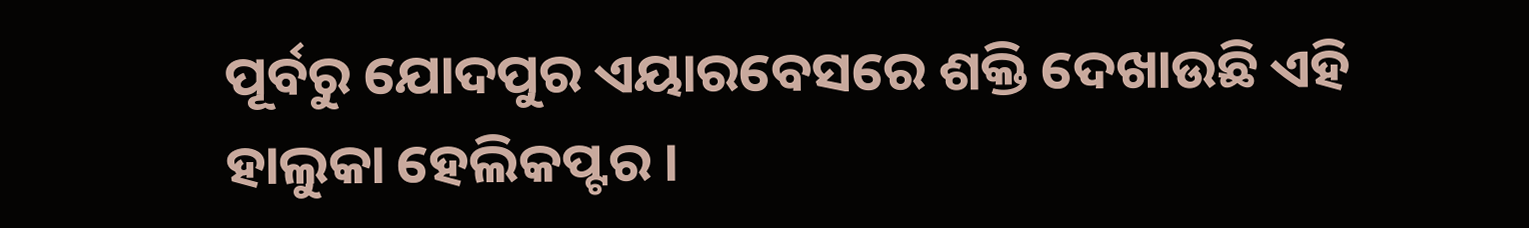ପୂର୍ବରୁ ଯୋଦପୁର ଏୟାରବେସରେ ଶକ୍ତି ଦେଖାଉଛି ଏହି ହାଲୁକା ହେଲିକପ୍ଟର ।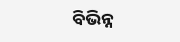ବିଭିନ୍ନ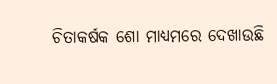ଚିତାକର୍ଷକ ଶୋ ମାଧ୍ୟମରେ ଦେଖାଉଛି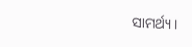ସାମର୍ଥ୍ୟ ।